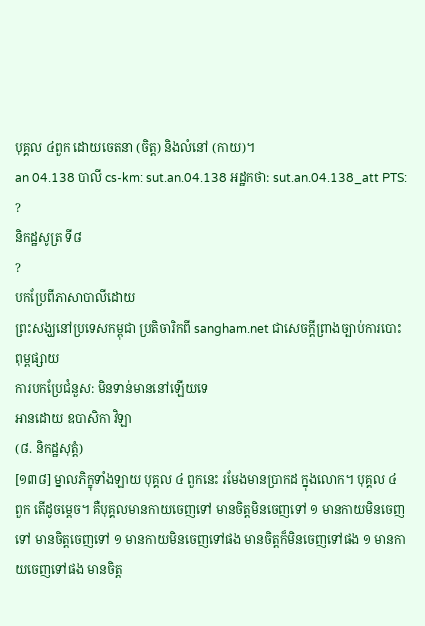បុគ្គល ៤ពួក ដោយចេតនា (ចិត្ត) និងលំនៅ (កាយ)។
an 04.138 បាលី cs-km: sut.an.04.138 អដ្ឋកថា: sut.an.04.138_att PTS: ?
និកដ្ឋសូត្រ ទី៨
?
បកប្រែពីភាសាបាលីដោយ
ព្រះសង្ឃនៅប្រទេសកម្ពុជា ប្រតិចារិកពី sangham.net ជាសេចក្តីព្រាងច្បាប់ការបោះពុម្ពផ្សាយ
ការបកប្រែជំនួស: មិនទាន់មាននៅឡើយទេ
អានដោយ ឧបាសិកា វិឡា
(៨. និកដ្ឋសុត្តំ)
[១៣៨] ម្នាលភិក្ខុទាំងឡាយ បុគ្គល ៤ ពួកនេះ រមែងមានប្រាកដ ក្នុងលោក។ បុគ្គល ៤ ពួក តើដូចម្តេច។ គឺបុគ្គលមានកាយចេញទៅ មានចិត្តមិនចេញទៅ ១ មានកាយមិនចេញទៅ មានចិត្តចេញទៅ ១ មានកាយមិនចេញទៅផង មានចិត្តក៏មិនចេញទៅផង ១ មានកាយចេញទៅផង មានចិត្ត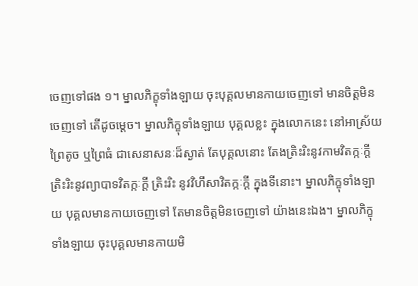ចេញទៅផង ១។ ម្នាលភិក្ខុទាំងឡាយ ចុះបុគ្គលមានកាយចេញទៅ មានចិត្តមិនចេញទៅ តើដូចម្តេច។ ម្នាលភិក្ខុទាំងឡាយ បុគ្គលខ្លះ ក្នុងលោកនេះ នៅអាស្រ័យព្រៃតូច ឬព្រៃធំ ជាសេនាសនៈដ៏ស្ងាត់ តែបុគ្គលនោះ តែងត្រិះរិះនូវកាមវិតក្កៈក្តី ត្រិះរិះនូវព្យាបាទវិតក្កៈក្តី ត្រិះរិះ នូវវិហឹសាវិតក្កៈក្តី ក្នុងទីនោះ។ ម្នាលភិក្ខុទាំងឡាយ បុគ្គលមានកាយចេញទៅ តែមានចិត្តមិនចេញទៅ យ៉ាងនេះឯង។ ម្នាលភិក្ខុទាំងឡាយ ចុះបុគ្គលមានកាយមិ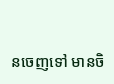នចេញទៅ មានចិ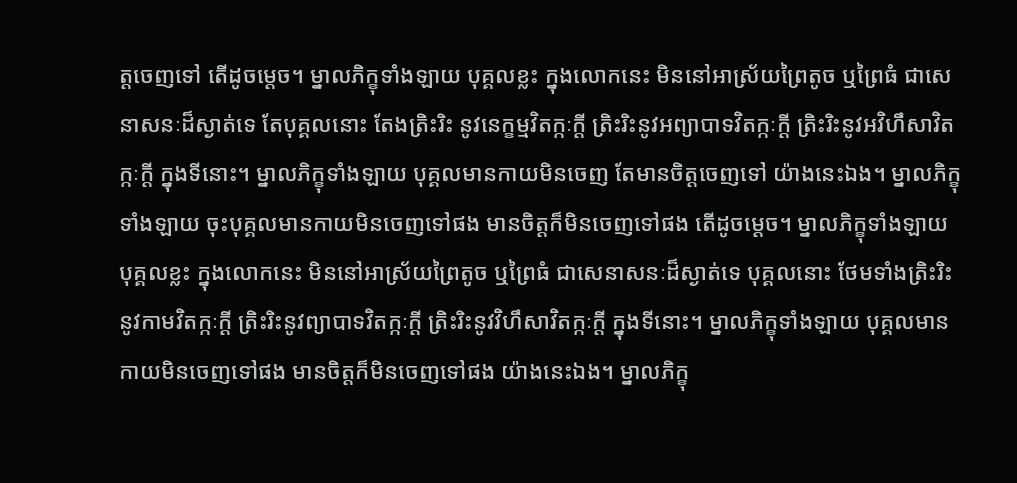ត្តចេញទៅ តើដូចម្តេច។ ម្នាលភិក្ខុទាំងឡាយ បុគ្គលខ្លះ ក្នុងលោកនេះ មិននៅអាស្រ័យព្រៃតូច ឬព្រៃធំ ជាសេនាសនៈដ៏ស្ងាត់ទេ តែបុគ្គលនោះ តែងត្រិះរិះ នូវនេក្ខម្មវិតក្កៈក្តី ត្រិះរិះនូវអព្យាបាទវិតក្កៈក្តី ត្រិះរិះនូវអវិហឹសាវិតក្កៈក្តី ក្នុងទីនោះ។ ម្នាលភិក្ខុទាំងឡាយ បុគ្គលមានកាយមិនចេញ តែមានចិត្តចេញទៅ យ៉ាងនេះឯង។ ម្នាលភិក្ខុទាំងឡាយ ចុះបុគ្គលមានកាយមិនចេញទៅផង មានចិត្តក៏មិនចេញទៅផង តើដូចម្តេច។ ម្នាលភិក្ខុទាំងឡាយ បុគ្គលខ្លះ ក្នុងលោកនេះ មិននៅអាស្រ័យព្រៃតូច ឬព្រៃធំ ជាសេនាសនៈដ៏ស្ងាត់ទេ បុគ្គលនោះ ថែមទាំងត្រិះរិះ នូវកាមវិតក្កៈក្តី ត្រិះរិះនូវព្យាបាទវិតក្កៈក្តី ត្រិះរិះនូវវិហឹសាវិតក្កៈក្តី ក្នុងទីនោះ។ ម្នាលភិក្ខុទាំងឡាយ បុគ្គលមានកាយមិនចេញទៅផង មានចិត្តក៏មិនចេញទៅផង យ៉ាងនេះឯង។ ម្នាលភិក្ខុ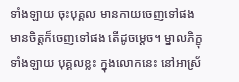ទាំងឡាយ ចុះបុគ្គល មានកាយចេញទៅផង មានចិត្តក៏ចេញទៅផង តើដូចម្តេច។ ម្នាលភិក្ខុទាំងឡាយ បុគ្គលខ្លះ ក្នុងលោកនេះ នៅអាស្រ័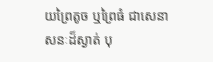យព្រៃតូច ឬព្រៃធំ ជាសេនាសនៈដ៏ស្ងាត់ បុ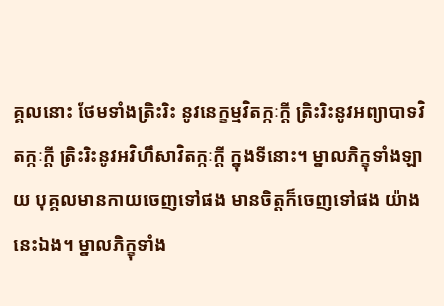គ្គលនោះ ថែមទាំងត្រិះរិះ នូវនេក្ខម្មវិតក្កៈក្តី ត្រិះរិះនូវអព្យាបាទវិតក្កៈក្តី ត្រិះរិះនូវអវិហឹសាវិតក្កៈក្តី ក្នុងទីនោះ។ ម្នាលភិក្ខុទាំងឡាយ បុគ្គលមានកាយចេញទៅផង មានចិត្តក៏ចេញទៅផង យ៉ាងនេះឯង។ ម្នាលភិក្ខុទាំង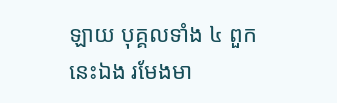ឡាយ បុគ្គលទាំង ៤ ពួកនេះឯង រមែងមា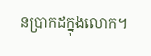នប្រាកដក្នុងលោក។